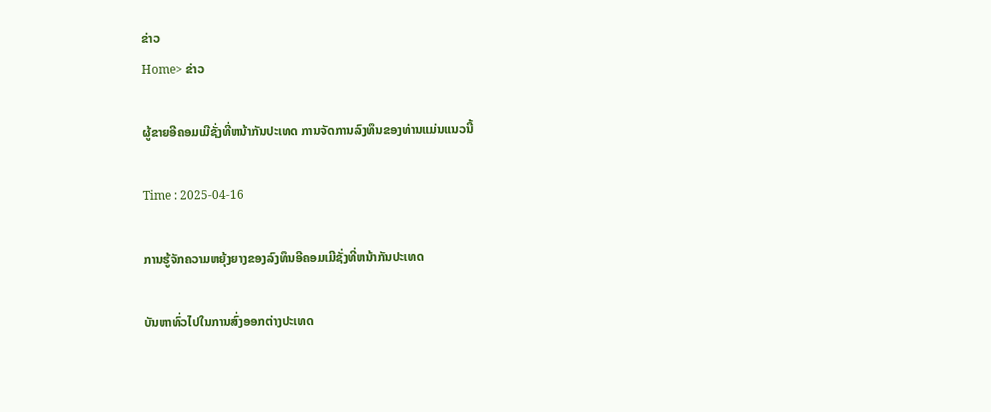ຂ່າວ
Home> ຂ່າວ

ຜູ້ຂາຍອີຄອມເມີຊັ່ງທີ່ຫນ້າກັນປະເທດ ການຈັດການລົງທຶນຂອງທ່ານແມ່ນແນວນີ້

Time : 2025-04-16

ການຮູ້ຈັກຄວາມຫຍຸ້ງຍາງຂອງລົງທຶນອີຄອມເມີຊັ່ງທີ່ຫນ້າກັນປະເທດ

ບັນຫາທົ່ວໄປໃນການສົ່ງອອກຕ່າງປະເທດ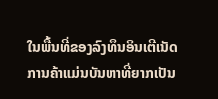ໃນພື້ນທີ່ຂອງລົງທຶນອິນເຕີເນັດ ການຄ້າແມ່ນບັນຫາທີ່ຍາກເປັນ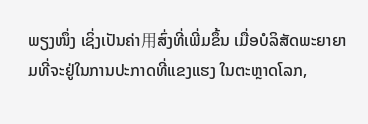ພຽງໜຶ່ງ ເຊິ່ງເປັນຄ່າ用ສົ່ງທີ່ເພີ່ມຂຶ້ນ ເມື່ອບໍລິສັດພະຍາຍາມທີ່ຈະຢູ່ໃນການປະກາດທີ່ແຂງແຮງ ໃນຕະຫຼາດໂລກ,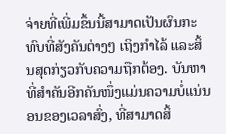ຈ່າຍທີ່ເພີ່ມຂຶ້ນນີ້ສາມາດເປັນຜົນກະທົບທີ່ສັງຄັນຕ່າງໆ ເຖິງກຳໄລ້ ແລະສິ້ນສຸດກ່ຽວກັບຄວາມຖືກຕ້ອງ. ບັນຫາທີ່ສຳຄັນອີກຄັນໜຶ່ງແມ່ນຄວາມບໍ່ແນ່ນອນຂອງເວລາສົ່ງ, ທີ່ສາມາດສິ້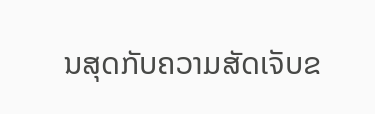ນສຸດກັບຄວາມສັດເຈັບຂ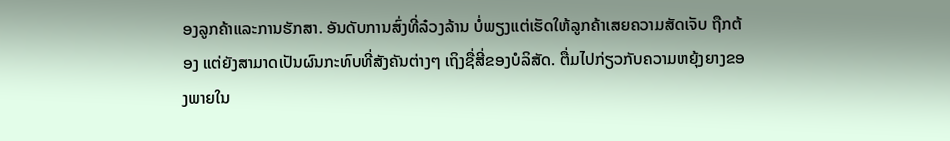ອງລູກຄ້າແລະການຮັກສາ. ອັນດັບການສົ່ງທີ່ລ໋ວງລ້ານ ບໍ່ພຽງແຕ່ເຮັດໃຫ້ລູກຄ້າເສຍຄວາມສັດເຈັບ ຖືກຕ້ອງ ແຕ່ຍັງສາມາດເປັນຜົນກະທົບທີ່ສັງຄັນຕ່າງໆ ເຖິງຊື່ສີ່ຂອງບໍລິສັດ. ຕື່ມໄປກ່ຽວກັບຄວາມຫຍຸ້ງຍາງຂອງພາຍໃນ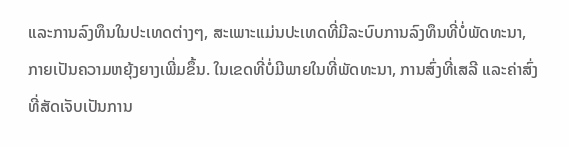ແລະການລົງທຶນໃນປະເທດຕ່າງໆ, ສະເພາະແມ່ນປະເທດທີ່ມີລະບົບການລົງທຶນທີ່ບໍ່ພັດທະນາ, ກາຍເປັນຄວາມຫຍຸ້ງຍາງເພີ່ມຂຶ້ນ. ໃນເຂດທີ່ບໍ່ມີພາຍໃນທີ່ພັດທະນາ, ການສົ່ງທີ່ເສລີ ແລະຄ່າສົ່ງທີ່ສັດເຈັບເປັນການ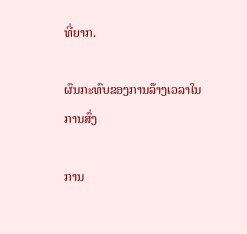ທີ່ຍາກ.

ຜົນກະທົບຂອງການລ໊າງເວລາໃນການສົ່ງ

ການ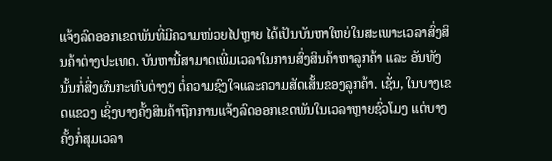ແຈ້ງລົດອອກເຂດພັນທີ່ມີຄວາມໜ່ວຍໄປຫຼາຍ ໄດ້ເປັນບັນຫາໃຫຍ່ໃນສະເພາະເວລາສົ່ງສິນຄ້າຕ່າງປະເທດ. ບັນຫານີ້ສາມາດເພີ່ມເວລາໃນການສົ່ງສິນຄ້າຫາລູກຄ້າ ແລະ ອັນທັງນັ້ນກໍ່ສີ່ງຜົນກະທົບຕ່າງໆ ຕໍ່ຄວາມຊົງໃຈແລະຄວາມສັດເສັ້ນຂອງລູກຄ້າ. ເຊັ່ນ, ໃນບາງເຂດແຂວງ ເຊິ່ງບາງຄັ້ງສິນຄ້າຖືກການແຈ້ງລົດອອກເຂດພັນໃນເວລາຫຼາຍຊົ່ວໂມງ ແຕ່ບາງຄັ້ງກໍ່ສຸມເວລາ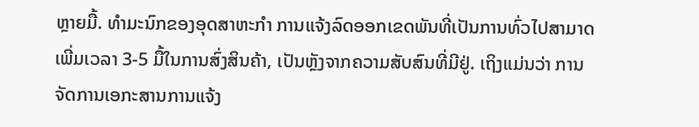ຫຼາຍມື້. ທຳມະນົກຂອງອຸດສາຫະກຳ ການແຈ້ງລົດອອກເຂດພັນທີ່ເປັນການທົ່ວໄປສາມາດເພີ່ມເວລາ 3-5 ມື້ໃນການສົ່ງສິນຄ້າ, ເປັນຫຼັງຈາກຄວາມສັບສົນທີ່ມີຢູ່. ເຖິງແມ່ນວ່າ ການຈັດການເອກະສານການແຈ້ງ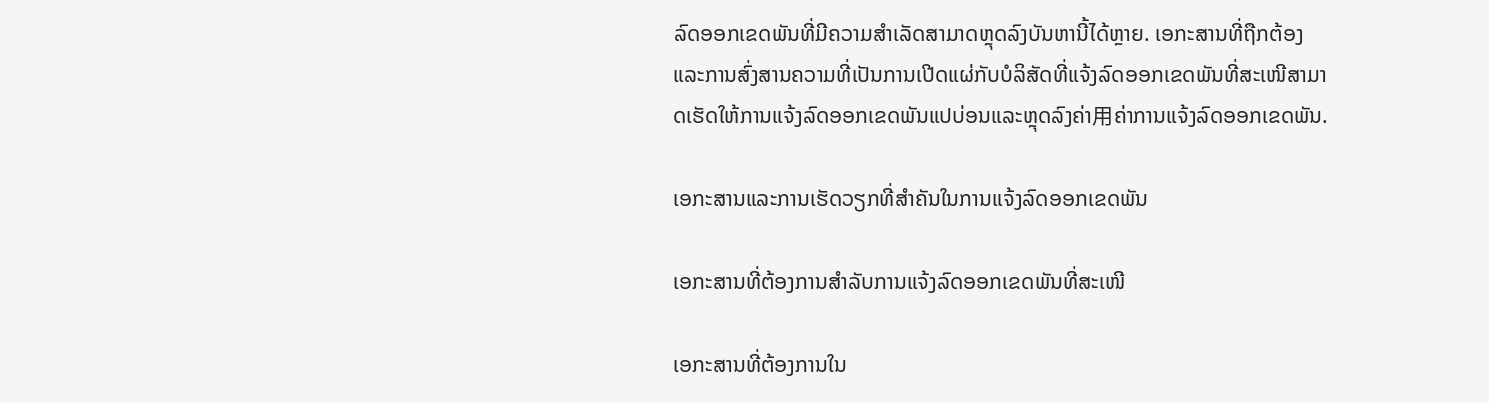ລົດອອກເຂດພັນທີ່ມີຄວາມສຳເລັດສາມາດຫຼຸດລົງບັນຫານີ້ໄດ້ຫຼາຍ. ເອກະສານທີ່ຖືກຕ້ອງແລະການສົ່ງສານຄວາມທີ່ເປັນການເປີດແຜ່ກັບບໍລິສັດທີ່ແຈ້ງລົດອອກເຂດພັນທີ່ສະເໜີສາມາດເຮັດໃຫ້ການແຈ້ງລົດອອກເຂດພັນແປບ່ອນແລະຫຼຸດລົງຄ່າ用ຄ່າການແຈ້ງລົດອອກເຂດພັນ.

ເອກະສານແລະການເຮັດວຽກທີ່ສຳຄັນໃນການແຈ້ງລົດອອກເຂດພັນ

ເອກະສານທີ່ຕ້ອງການສຳລັບການແຈ້ງລົດອອກເຂດພັນທີ່ສະເໜີ

ເອກະສານທີ່ຕ້ອງການໃນ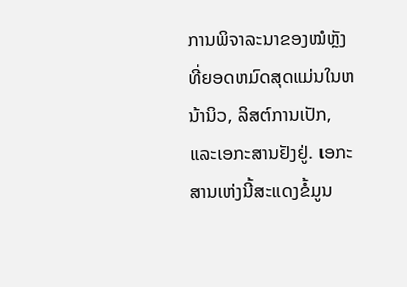ການພິຈາລະນາຂອງໝໍຫຼັງທີ່ຍອດຫມົດສຸດແມ່ນໃນຫນ້ານິວ, ລິສຕ໌ການເປັກ, ແລະເອກະສານຢັງຢູ່. เອກະສານເຫ່ງນີ້ສະແດງຂໍ້ມູນ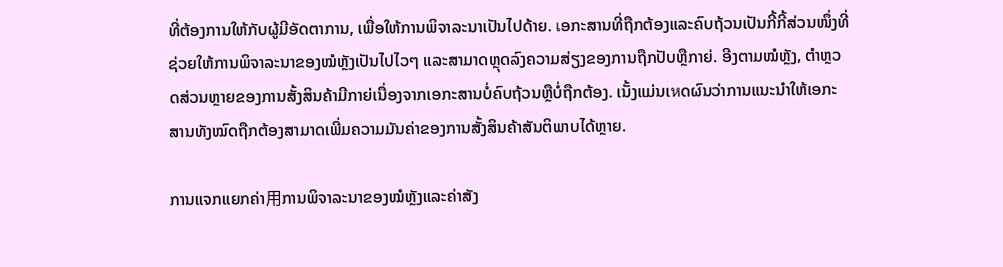ທີ່ຕ້ອງການໃຫ້ກັບຜູ້ມີອັດຕາການ, ເພື່ອໃຫ້ການພິຈາລະນາເປັນໄປດ້າຍ. เອກະສານທີ່ຖືກຕ້ອງແລະຄົບຖ້ວນເປັນກີ້ກີ້ສ່ວນໜຶ່ງທີ່ຊ່ວຍໃຫ້ການພິຈາລະນາຂອງໝໍຫຼັງເປັນໄປໄວໆ ແລະສາມາດຫຼຸດລົງຄວາມສ່ຽງຂອງການຖືກປັບຫຼືກາຍ່. ອີງຕາມໝໍຫຼັງ, ຕຳຫຼວດສ່ວນຫຼາຍຂອງການສັ້ງສິນຄ້າມີກາຍ່ເນື່ອງຈາກເອກະສານບໍ່ຄົບຖ້ວນຫຼືບໍ່ຖືກຕ້ອງ. ເນັ້ງແມ່ນເหດຜົນວ່າການແນະນຳໃຫ້ເອກະສານທັງໝົດຖືກຕ້ອງສາມາດເພີ່ມຄວາມມັນຄ່າຂອງການສັ້ງສິນຄ້າສັນຕິພາບໄດ້ຫຼາຍ.

ການແຈກແຍກຄ່າ用ການພິຈາລະນາຂອງໝໍຫຼັງແລະຄ່າສັງ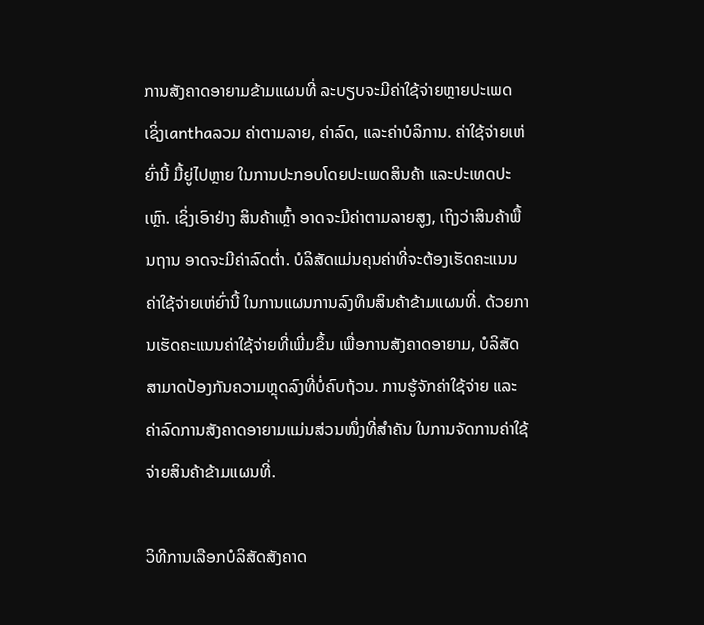ການສັງຄາດອາຍາມຂ້າມແຜນທີ່ ລະບຽບຈະມີຄ່າໃຊ້ຈ່າຍຫຼາຍປະເພດ ເຊິ່ງເanthaລວມ ຄ່າຕາມລາຍ, ຄ່າລົດ, ແລະຄ່າບໍລິການ. ຄ່າໃຊ້ຈ່າຍເຫ່ຍົ່ານີ້ ມື້ຍູ່ໄປຫຼາຍ ໃນການປະກອບໂດຍປະເພດສິນຄ້າ ແລະປະເທດປະເຫຼົາ. ເຊິ່ງເອົາຢ່າງ ສິນຄ້າເຫຼົ້າ ອາດຈະມີຄ່າຕາມລາຍສູງ, ເຖິງວ່າສິນຄ້າພື້ນຖານ ອາດຈະມີຄ່າລົດຕ່ຳ. ບໍລິສັດແມ່ນຄຸນຄ່າທີ່ຈະຕ້ອງເຮັດຄະແນນຄ່າໃຊ້ຈ່າຍເຫ່ຍົ່ານີ້ ໃນການແຜນການລົງທຶນສິນຄ້າຂ້າມແຜນທີ່. ດ້ວຍການເຮັດຄະແນນຄ່າໃຊ້ຈ່າຍທີ່ເພີ່ມຂຶ້ນ ເພື່ອການສັງຄາດອາຍາມ, ບໍລິສັດສາມາດປ້ອງກັນຄວາມຫຼຸດລົງທີ່ບໍ່ຄົບຖ້ວນ. ການຮູ້ຈັກຄ່າໃຊ້ຈ່າຍ ແລະ ຄ່າລົດການສັງຄາດອາຍາມແມ່ນສ່ວນໜຶ່ງທີ່ສຳຄັນ ໃນການຈັດການຄ່າໃຊ້ຈ່າຍສິນຄ້າຂ້າມແຜນທີ່.

ວິທີການເລືອກບໍລິສັດສັງຄາດ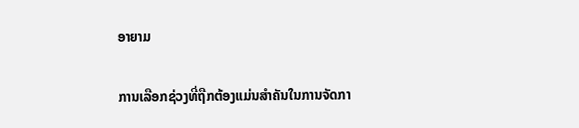ອາຍາມ

ການເລືອກຊ່ວງທີ່ຖືກຕ້ອງແມ່ນສຳຄັນໃນການຈັດກາ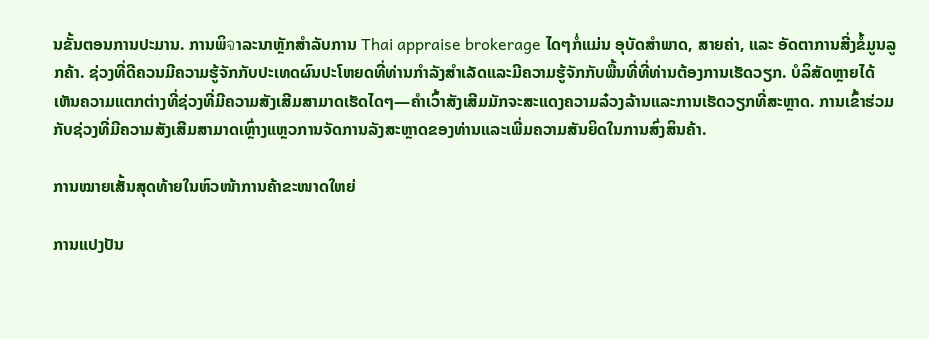ນຂັ້ນຕອນການປະມານ. ການພິจາລະນາຫຼັກສຳລັບການ Thai appraise brokerage ໄດໆກໍ່ແມ່ນ ອຸບັດສຳພາດ, ສາຍຄ່າ, ແລະ ອັດຕາການສີ່ງຂໍ້ມູນລູກຄ້າ. ຊ່ວງທີ່ດີຄວນມີຄວາມຮູ້ຈັກກັບປະເທດຜົນປະໂຫຍດທີ່ທ່ານກຳລັງສຳເລັດແລະມີຄວາມຮູ້ຈັກກັບພື້ນທີ່ທີ່ທ່ານຕ້ອງການເຮັດວຽກ. ບໍລິສັດຫຼາຍໄດ້ເຫັນຄວາມແຕກຕ່າງທີ່ຊ່ວງທີ່ມີຄວາມສັງເສີມສາມາດເຮັດໄດໆ—ຄຳເວົ້າສັງເສີມມັກຈະສະແດງຄວາມລ໋ວງລ້ານແລະການເຮັດວຽກທີ່ສະຫຼາດ. ການເຂົ້າຮ່ວມກັບຊ່ວງທີ່ມີຄວາມສັງເສີມສາມາດເຫຼົ່າງແຫຼວການຈັດການລັງສະຫຼາດຂອງທ່ານແລະເພີ່ມຄວາມສັນຍິດໃນການສົ່ງສິນຄ້າ.

ການໝາຍເສັ້ນສຸດທ້າຍໃນຫົວໜ້າການຄ້າຂະໜາດໃຫຍ່

ການແປງປັນ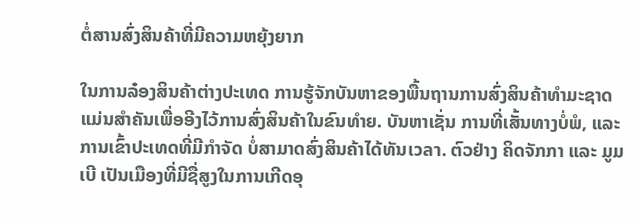ຕໍ່ສານສົ່ງສິນຄ້າທີ່ມີຄວາມຫຍຸ້ງຍາກ

ໃນການລ໋ອງສິນຄ້າຕ່າງປະເທດ ການຮູ້ຈັກບັນຫາຂອງພື້ນຖານການສົ່ງສິນຄ້າທຳມະຊາດແມ່ນສຳຄັນເພື່ອອີງໄວ້ການສົ່ງສິນຄ້າໃນຂົນທໍາຍ. ບັນຫາເຊັ່ນ ການທີ່ເສັ້ນທາງບໍ່ພໍ, ແລະການເຂົ້າປະເທດທີ່ມີກຳຈັດ ບໍ່ສາມາດສົ່ງສິນຄ້າໄດ້ທັນเวลา. ຕົວຢ່າງ ຄິດຈັກກາ ແລະ ມູມເບີ ເປັນເມືອງທີ່ມີຊື່ສູງໃນການເກີດອຸ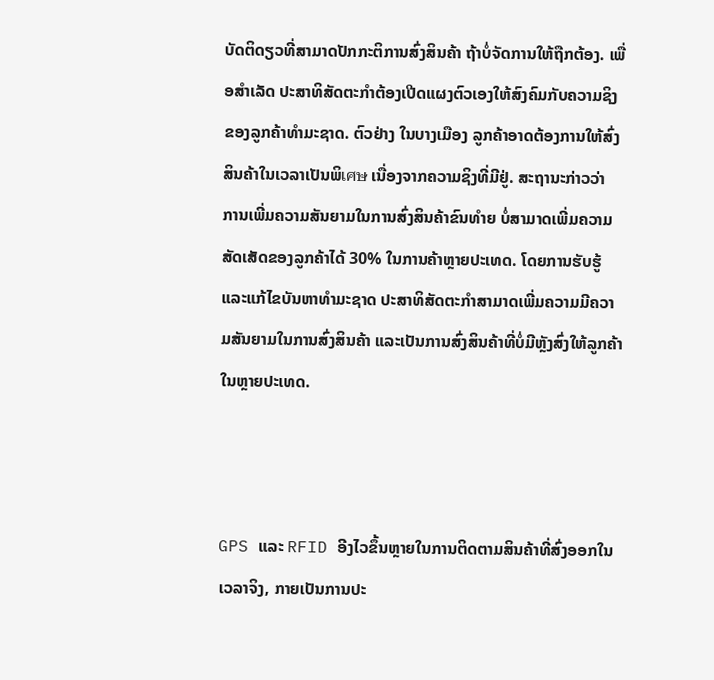ບັດຕິດຽວທີ່ສາມາດປັກກະຕິການສົ່ງສິນຄ້າ ຖ້າບໍ່ຈັດການໃຫ້ຖືກຕ້ອງ. ເພື່ອສຳເລັດ ປະສາທິສັດຕະກຳຕ້ອງເປີດແຜງຕົວເອງໃຫ້ສົງຄົມກັບຄວາມຊິງຂອງລູກຄ້າທຳມະຊາດ. ຕົວຢ່າງ ໃນບາງເມືອງ ລູກຄ້າອາດຕ້ອງການໃຫ້ສົ່ງສິນຄ້າໃນເວລາເປັນພິเศษ ເນື່ອງຈາກຄວາມຊິງທີ່ມີຢູ່. ສະຖານະກ່າວວ່າ ການເພີ່ມຄວາມສັນຍາມໃນການສົ່ງສິນຄ້າຂົນທໍາຍ ບໍ່ສາມາດເພີ່ມຄວາມສັດເສັດຂອງລູກຄ້າໄດ້ 30% ໃນການຄ້າຫຼາຍປະເທດ. ໂດຍການຮັບຮູ້ແລະແກ້ໄຂບັນຫາທຳມະຊາດ ປະສາທິສັດຕະກຳສາມາດເພີ່ມຄວາມມີຄວາມສັນຍາມໃນການສົ່ງສິນຄ້າ ແລະເປັນການສົ່ງສິນຄ້າທີ່ບໍ່ມີຫຼັງສົ່ງໃຫ້ລູກຄ້າໃນຫຼາຍປະເທດ.



GPS ແລະ RFID ອີງໄວຂຶ້ນຫຼາຍໃນການຕິດຕາມສິນຄ້າທີ່ສົ່ງອອກໃນເວລາຈິງ, ກາຍເປັນການປະ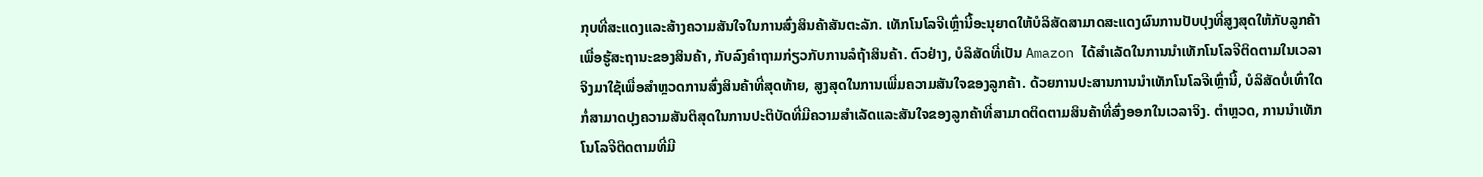ກຸບທີ່ສະແດງແລະສ້າງຄວາມສັນໃຈໃນການສົ່ງສິນຄ້າສັນຕະລັກ. ເທັກໂນໂລຈີເຫຼົ່ານີ້ອະນຸຍາດໃຫ້ບໍລິສັດສາມາດສະແດງຜົນການປັບປຸງທີ່ສູງສຸດໃຫ້ກັບລູກຄ້າເພື່ອຮູ້ສະຖານະຂອງສິນຄ້າ, ກັບລົງຄຳຖາມກ່ຽວກັບການລໍຖ້າສິນຄ້າ. ຕົວຢ່າງ, ບໍລິສັດທີ່ເປັນ Amazon ໄດ້ສຳເລັດໃນການນຳເທັກໂນໂລຈີຕິດຕາມໃນເວລາຈິງມາໃຊ້ເພື່ອສຳຫຼວດການສົ່ງສິນຄ້າທີ່ສຸດທ້າຍ, ສູງສຸດໃນການເພີ່ມຄວາມສັນໃຈຂອງລູກຄ້າ. ດ້ວຍການປະສານການນຳເທັກໂນໂລຈີເຫຼົ່ານີ້, ບໍລິສັດບໍ່ເທົ່າໃດກໍ່ສາມາດປຸງຄວາມສັນຕິສຸດໃນການປະຕິບັດທີ່ມີຄວາມສຳເລັດແລະສັນໃຈຂອງລູກຄ້າທີ່ສາມາດຕິດຕາມສິນຄ້າທີ່ສົ່ງອອກໃນເວລາຈິງ. ຕຳຫຼວດ, ການນຳເທັກໂນໂລຈີຕິດຕາມທີ່ມີ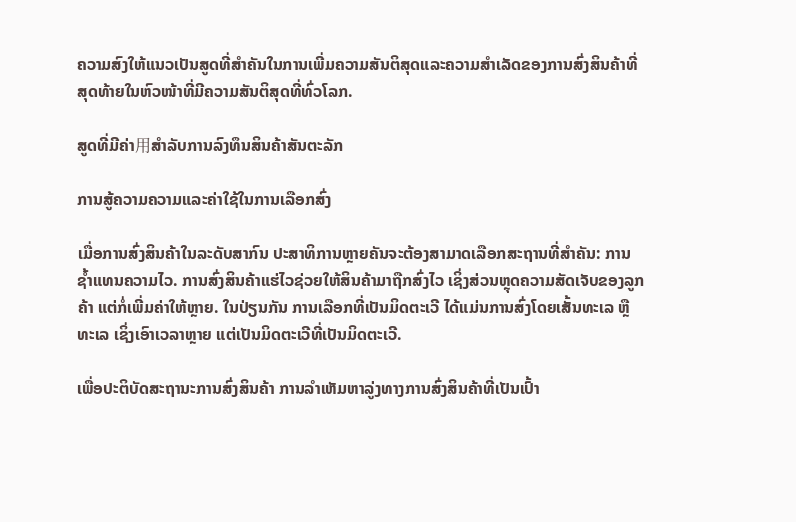ຄວາມສົງໃຫ້ແນວເປັນສູດທີ່ສຳຄັນໃນການເພີ່ມຄວາມສັນຕິສຸດແລະຄວາມສຳເລັດຂອງການສົ່ງສິນຄ້າທີ່ສຸດທ້າຍໃນຫົວໜ້າທີ່ມີຄວາມສັນຕິສຸດທີ່ທົ່ວໂລກ.

ສູດທີ່ມີຄ່າ用ສຳລັບການລົງທຶນສິນຄ້າສັນຕະລັກ

ການສູ້ຄວາມຄວາມແລະຄ່າໃຊ້ໃນການເລືອກສົ່ງ

ເມື່ອການສົ່ງສິນຄ້າໃນລະດັບສາກົນ ປະສາທິການຫຼາຍຄັນຈະຕ້ອງສາມາດເລືອກສະຖານທີ່ສຳຄັນ: ການຊ້ຳແທນຄວາມໄວ. ການສົ່ງສິນຄ້າແຮ່ໄວຊ່ວຍໃຫ້ສິນຄ້າມາຖືກສົ່ງໄວ ເຊິ່ງສ່ວນຫຼຸດຄວາມສັດເຈັບຂອງລູກຄ້າ ແຕ່ກໍ່ເພີ່ມຄ່າໃຫ້ຫຼາຍ. ໃນປ່ຽນກັນ ການເລືອກທີ່ເປັນມິດຕະເວີ ໄດ້ແມ່ນການສົ່ງໂດຍເສັ້ນທະເລ ຫຼື ທະເລ ເຊິ່ງເອົາເວລາຫຼາຍ ແຕ່ເປັນມິດຕະເວີທີ່ເປັນມິດຕະເວີ.

ເພື່ອປະຕິບັດສະຖານະການສົ່ງສິນຄ້າ ການລຳເຫັມຫາລູ່ງທາງການສົ່ງສິນຄ້າທີ່ເປັນເປົ້າ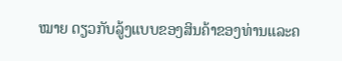ໝາຍ ດຽວກັບລູ້ງແບບຂອງສິນຄ້າຂອງທ່ານແລະຄ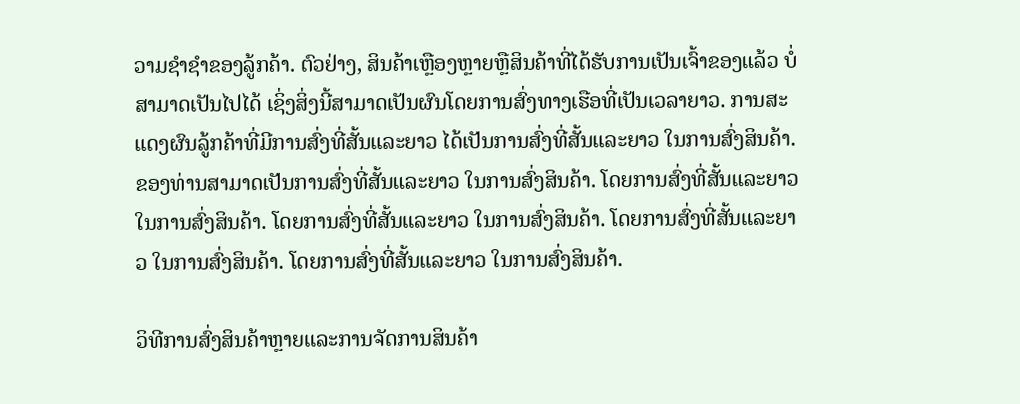ວາມຊໍາຊຳຂອງລູ້ກຄ້າ. ຕົວຢ່າງ, ສິນຄ້າເຫຼືອງຫຼາຍຫຼືສິນຄ້າທີ່ໄດ້ຮັບການເປັນເຈົ້າຂອງແລ້ວ ບໍ່ສາມາດເປັນໄປໄດ້ ເຊິ່ງສິ່ງນີ້ສາມາດເປັນຜົນໂດຍການສົ່ງທາງເຮືອທີ່ເປັນເວລາຍາວ. ການສະແດງຜົນລູ້ກຄ້າທີ່ມີການສົ່ງທີ່ສັ້ນແລະຍາວ ໄດ້ເປັນການສົ່ງທີ່ສັ້ນແລະຍາວ ໃນການສົ່ງສິນຄ້າ. ຂອງທ່ານສາມາດເປັນການສົ່ງທີ່ສັ້ນແລະຍາວ ໃນການສົ່ງສິນຄ້າ. ໂດຍການສົ່ງທີ່ສັ້ນແລະຍາວ ໃນການສົ່ງສິນຄ້າ. ໂດຍການສົ່ງທີ່ສັ້ນແລະຍາວ ໃນການສົ່ງສິນຄ້າ. ໂດຍການສົ່ງທີ່ສັ້ນແລະຍາວ ໃນການສົ່ງສິນຄ້າ. ໂດຍການສົ່ງທີ່ສັ້ນແລະຍາວ ໃນການສົ່ງສິນຄ້າ.

ວິທີການສົ່ງສິນຄ້າຫຼາຍແລະການຈັດການສິນຄ້າ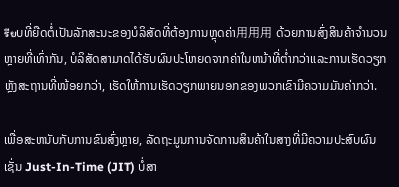รียບທີ່ຍືດຕໍ່ເປັນລັກສະນະຂອງບໍລິສັດທີ່ຕ້ອງການຫຼຸດຄ່າ用用用 ດ້ວຍການສົ່ງສິນຄ້າຈຳນວນຫຼາຍທີ່ເທົ່າກັນ, ບໍລິສັດສາມາດໄດ້ຮັບຜົນປະໂຫຍດຈາກຄ່າໃນຫນ້າທີ່ຕ່ຳກວ່າແລະການເຮັດວຽກຫຼັງສະຖານທີ່ໜ້ອຍກວ່າ, ເຮັດໃຫ້ການເຮັດວຽກພາຍນອກຂອງພວກເຂົາມີຄວາມມັນຄ່າກວ່າ.

ເພື່ອສະຫນັບກັບການຂົນສົ່ງຫຼາຍ, ລັດຖະມູນການຈັດການສິນຄ້າໃນສາງທີ່ມີຄວາມປະສົບຜົນ ເຊັ່ນ Just-In-Time (JIT) ບໍ່ສາ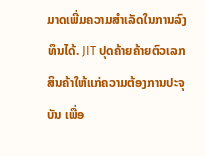ມາດເພີ່ມຄວາມສຳເລັດໃນການລົງທຶນໄດ້. JIT ປຸດຄ້າຍຄ້າຍຕົວເລກສິນຄ້າໃຫ້ແກ່ຄວາມຕ້ອງການປະຈຸບັນ ເພື່ອ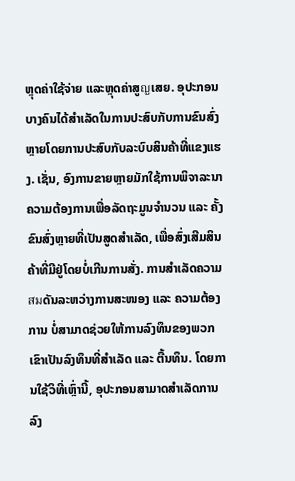ຫຼຸດຄ່າໃຊ້ຈ່າຍ ແລະຫຼຸດຄ່າສູญເສຍ. ອຸປະກອນບາງຄົນໄດ້ສຳເລັດໃນການປະສົບກັບການຂົນສົ່ງຫຼາຍໂດຍການປະສົບກັບລະບົບສິນຄ້າທີ່ແຂງແຮງ. ເຊັ່ນ, ອົງການຂາຍຫຼາຍມັກໃຊ້ການພິຈາລະນາຄວາມຕ້ອງການເພື່ອລັດຖະມູນຈຳນວນ ແລະ ຄັ້ງຂົນສົ່ງຫຼາຍທີ່ເປັນສູດສຳເລັດ, ເພື່ອສົ່ງເສີມສິນຄ້າທີ່ມີຢູ່ໂດຍບໍ່ເກີນການສັ່ງ. ການສຳເລັດຄວາມสมດັນລະຫວ່າງການສະໜອງ ແລະ ຄວາມຕ້ອງການ ບໍ່ສາມາດຊ່ວຍໃຫ້ການລົງທຶນຂອງພວກເຂົາເປັນລົງທຶນທີ່ສຳເລັດ ແລະ ຕື້ນທຶນ. ໂດຍການໃຊ້ວິທີ່ເຫຼົ່ານີ້, ອຸປະກອນສາມາດສຳເລັດການລົງ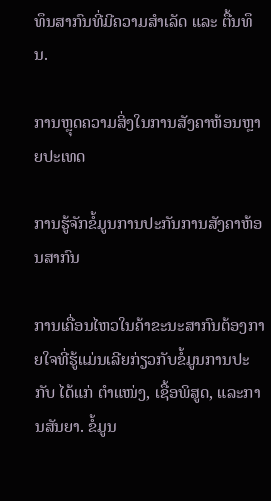ທຶນສາກົນທີ່ມີຄວາມສຳເລັດ ແລະ ຕື້ນທຶນ.

ການຫຼຸດຄວາມສິ່ງໃນການສັງຄາຫ້ອນຫຼາຍປະເທດ

ການຮູ້ຈັກຂໍ້ມູນການປະກັນການສັງຄາຫ້ອນສາກົນ

ການເຄື່ອນໄຫວໃນຄ້າຂະນະສາກົນຕ້ອງກາຍໃຈທີ່ຮູ້ແມ່ນເລີຍກ່ຽວກັບຂໍ້ມູນການປະກັບ ໄດ້ແກ່ ຕຳແໜ່ງ, ເຊື້ອພິສູດ, ແລະການສັນຍາ. ຂໍ້ມູນ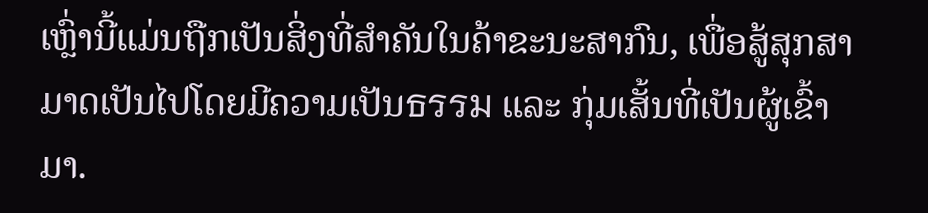ເຫຼົ່ານີ້ແມ່ນຖືກເປັນສິ່ງທີ່ສຳຄັນໃນຄ້າຂະນະສາກົນ, ເພື່ອສູ້ສຸກສາມາດເປັນໄປໂດຍມີຄວາມເປັນธรรม ແລະ ກຸ່ມເສັ້ນທີ່ເປັນຜູ້ເຂົ້າມາ.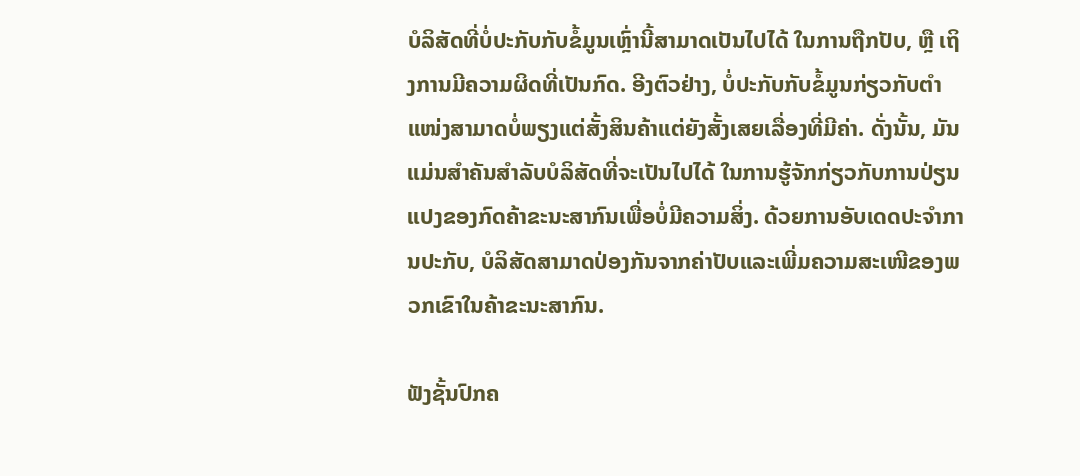ບໍລິສັດທີ່ບໍ່ປະກັບກັບຂໍ້ມູນເຫຼົ່ານີ້ສາມາດເປັນໄປໄດ້ ໃນການຖືກປັບ, ຫຼື ເຖິງການມີຄວາມຜິດທີ່ເປັນກົດ. ອີງຕົວຢ່າງ, ບໍ່ປະກັບກັບຂໍ້ມູນກ່ຽວກັບຕຳແໜ່ງສາມາດບໍ່ພຽງແຕ່ສັ້ງສິນຄ້າແຕ່ຍັງສັ້ງເສຍເລື່ອງທີ່ມີຄ່າ. ດັ່ງນັ້ນ, ມັນແມ່ນສຳຄັນສຳລັບບໍລິສັດທີ່ຈະເປັນໄປໄດ້ ໃນການຮູ້ຈັກກ່ຽວກັບການປ່ຽນແປງຂອງກົດຄ້າຂະນະສາກົນເພື່ອບໍ່ມີຄວາມສິ່ງ. ດ້ວຍການອັບເດດປະຈຳການປະກັບ, ບໍລິສັດສາມາດປ່ອງກັນຈາກຄ່າປັບແລະເພີ່ມຄວາມສະເໜີຂອງພວກເຂົາໃນຄ້າຂະນະສາກົນ.

ຟັງຊັ້ນປົກຄ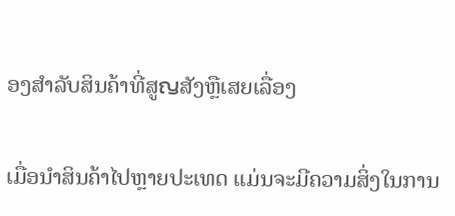ອງສໍາລັບສິນຄ້າທີ່ສູญສັງຫຼືເສຍເລື່ອງ

ເມື່ອນຳສິນຄ້າໄປຫຼາຍປະເທດ ແມ່ນຈະມີຄວາມສິ່ງໃນການ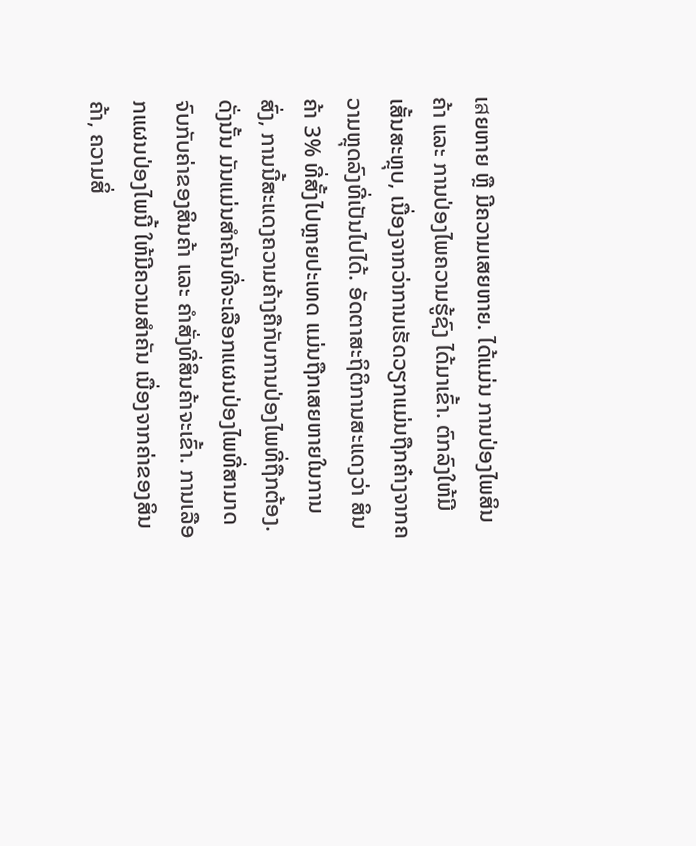ເสຍຫາຍ ຫຼື ມີຄວາມເສຍຫາຍ. ໄດ້ແມ່ນ ການປ່ອງໄພສິນຄ້າ ແລະ ການປ່ອງໄພຄວາມຮູ້ຊົງ ໄດ້ມາເຂົ້າ. ຕົກລົງໃຫ້ມີເສັ້ນສະຫຼຸບ, ເນື່ອງຈາກວ່າການເຮັດວຽກແມ່ນຖືກຄ໋າງຈາກຄວາມຫຼຸດລົງທີ່ເປັນໄປໄດ້. ອັດຕາສະຖິຕິການສະແດງວ່າ ສິນຄ້າ 3% ທີ່ສັ້ງໄປຫຼາຍປະເທດ ແມ່ນຖືກເສຍຫາຍໃນການສົ່ງ, ການນີ້ສະແດງຄວາມຄ້າງຄືກັບການປ່ອງໄພທີ່ຖືກຕ້ອງ. ດັ່ງນັ້ນ ມັນແມ່ນສຳຄັນທີ່ຈະເລືອກແຜນປ່ອງໄພທີ່ສາມາດຈົບກັບຄ່າຂອງສິນຄ້າ ແລະ ຄຳສັ່ງທີ່ສິນຄ້າຈະເຂົ້າ. ການເລືອກແຜນປ່ອງໄພນີ້ ໃຫ້ມີຄວາມສຳຄັນ ເນື່ອງຈາກຄ່າຂອງສິນຄ້າ, ຄວາມສິ່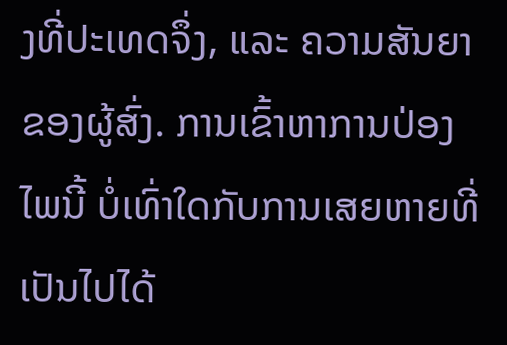ງທີ່ປະເທດຈຶ່ງ, ແລະ ຄວາມສັນຍາຂອງຜູ້ສົ່ງ. ການເຂົ້າຫາການປ່ອງໄພນີ້ ບໍ່ເທົ່າໃດກັບການເສຍຫາຍທີ່ເປັນໄປໄດ້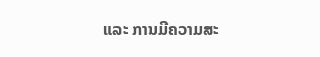ແລະ ການມີຄວາມສະ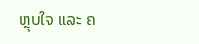ຫຼຸບໃຈ ແລະ ຄ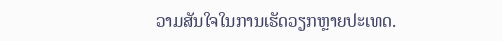ວາມສັນໃຈໃນການເຮັດວຽກຫຼາຍປະເທດ.